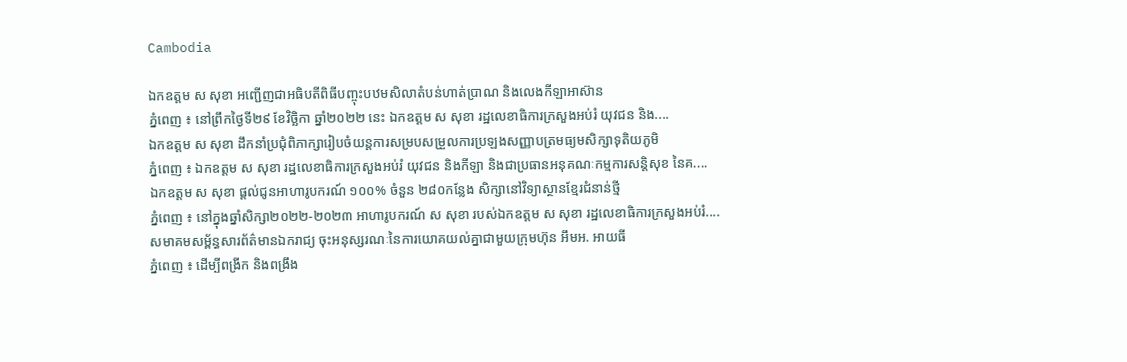Cambodia

ឯកឧត្តម ស សុខា អញ្ជើញជាអធិបតីពិធីបញ្ចុះបឋមសិលាតំបន់ហាត់ប្រាណ និងលេងកីឡាអាស៊ាន
ភ្នំពេញ ៖ នៅព្រឹកថ្ងៃទី២៩ ខែវិច្ឆិកា ឆ្នាំ២០២២ នេះ ឯកឧត្តម ស សុខា រដ្ឋលេខាធិការក្រសួងអប់រំ យុវជន និង....
ឯកឧត្តម ស សុខា ដឹកនាំប្រជុំពិភាក្សារៀបចំយន្តការសម្របសម្រួលការប្រឡងសញ្ញាបត្រមធ្យមសិក្សាទុតិយភូមិ
ភ្នំពេញ ៖ ឯកឧត្តម ស សុខា រដ្ឋលេខាធិការក្រសួងអប់រំ យុវជន និងកីឡា និងជាប្រធានអនុគណៈកម្មការសន្តិសុខ នៃគ....
ឯកឧត្តម ស សុខា ផ្តល់ជូនអាហារូបករណ៍ ១០០% ចំនួន ២៨០កន្លែង សិក្សានៅវិទ្យាស្ថានខ្មែរជំនាន់ថ្មី
ភ្នំពេញ ៖ នៅក្នុងឆ្នាំសិក្សា២០២២-២០២៣ អាហារូបករណ៍ ស សុខា របស់ឯកឧត្តម ស សុខា រដ្ឋលេខាធិការក្រសួងអប់រំ....
សមាគមសម្ព័ន្ធសារព័ត៌មានឯករាជ្យ ចុះអនុស្សរណៈនៃការយោគយល់គ្នាជាមួយក្រុមហ៊ុន អឹមអ. អាយធី
ភ្នំពេញ ៖ ដើម្បីពង្រីក និងពង្រឹង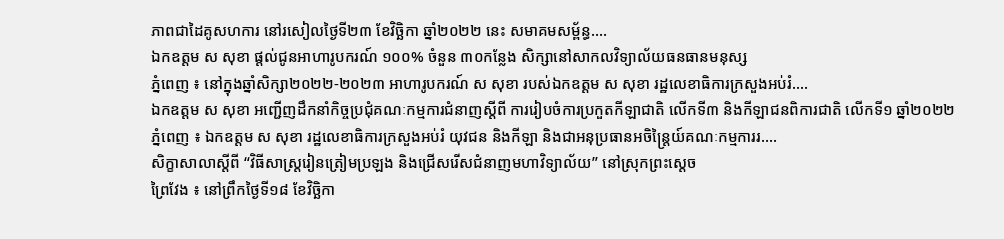ភាពជាដៃគូសហការ នៅរសៀលថ្ងៃទី២៣ ខែវិច្ឆិកា ឆ្នាំ២០២២ នេះ សមាគមសម្ព័ន្ធ....
ឯកឧត្តម ស សុខា ផ្តល់ជូនអាហារូបករណ៍ ១០០% ចំនួន ៣០កន្លែង សិក្សានៅសាកលវិទ្យាល័យធនធានមនុស្ស
ភ្នំពេញ ៖ នៅក្នុងឆ្នាំសិក្សា២០២២-២០២៣ អាហារូបករណ៍ ស សុខា របស់ឯកឧត្តម ស សុខា រដ្ឋលេខាធិការក្រសួងអប់រំ....
ឯកឧត្តម ស សុខា អញ្ជើញដឹកនាំកិច្ចប្រជុំគណៈកម្មការជំនាញស្តីពី ការរៀបចំការប្រកួតកីឡាជាតិ លើកទី៣ និងកីឡាជនពិការជាតិ លើកទី១ ឆ្នាំ២០២២
ភ្នំពេញ ៖ ឯកឧត្តម ស សុខា រដ្ឋលេខាធិការក្រសួងអប់រំ យុវជន និងកីឡា និងជាអនុប្រធានអចិន្ត្រៃយ៍គណៈកម្មការរ....
សិក្ខាសាលាស្តីពី “វិធីសាស្ត្ររៀនត្រៀមប្រឡង និងជ្រើសរើសជំនាញមហាវិទ្យាល័យ” នៅស្រុកព្រះស្តេច
ព្រៃវែង ៖ នៅព្រឹកថ្ងៃទី១៨ ខែវិច្ឆិកា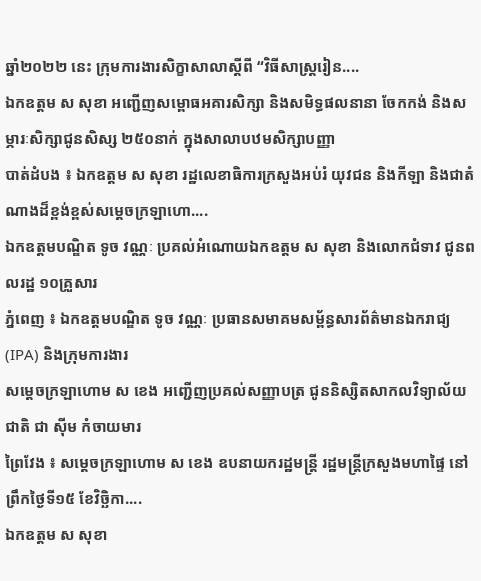ឆ្នាំ២០២២ នេះ ក្រុមការងារសិក្ខាសាលាស្តីពី “វិធីសាស្ត្ររៀន....
ឯកឧត្តម ស សុខា អញ្ជើញសម្ពោធអគារសិក្សា និងសមិទ្ធផលនានា ចែកកង់ និងសម្ភារៈសិក្សាជូនសិស្ស ២៥០នាក់ ក្នុងសាលាបឋមសិក្សាបញ្ញា
បាត់ដំបង ៖ ឯកឧត្តម ស សុខា រដ្ឋលេខាធិការក្រសួងអប់រំ យុវជន និងកីឡា និងជាតំណាងដ៏ខ្ពង់ខ្ពស់សម្តេចក្រឡាហោ....
ឯកឧត្តមបណ្ឌិត ទូច វណ្ណៈ ប្រគល់អំណោយឯកឧត្តម ស សុខា និងលោកជំទាវ ជូនពលរដ្ឋ ១០គ្រួសារ
ភ្នំពេញ ៖ ឯកឧត្តមបណ្ឌិត ទូច វណ្ណៈ ប្រធានសមាគមសម្ព័ន្ធសារព័ត៌មានឯករាជ្យ (IPA) និងក្រុមការងារ
សម្តេចក្រឡាហោម ស ខេង អញ្ជើញប្រគល់សញ្ញាបត្រ ជូននិស្សិតសាកលវិទ្យាល័យជាតិ ជា ស៊ីម កំចាយមារ
ព្រៃវែង ៖ សម្ដេចក្រឡាហោម ស ខេង ឧបនាយករដ្ឋមន្ត្រី រដ្ឋមន្ត្រីក្រសួងមហាផ្ទៃ នៅព្រឹកថ្ងៃទី១៥ ខែវិច្ឆិកា....
ឯកឧត្តម ស សុខា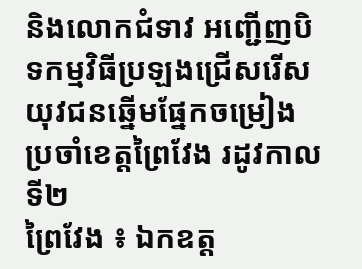និងលោកជំទាវ អញ្ជើញបិទកម្មវិធីប្រឡងជ្រើសរើសយុវជនឆ្នើមផ្នែកចម្រៀង ប្រចាំខេត្តព្រៃវែង រដូវកាលទី២
ព្រៃវែង ៖ ឯកឧត្ត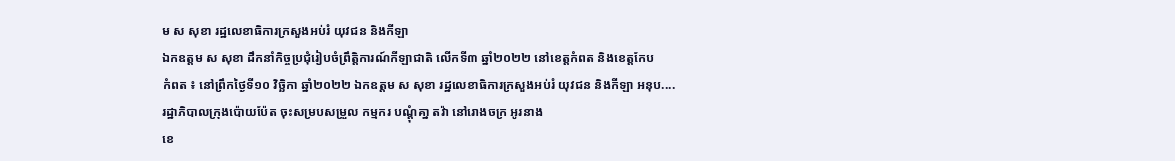ម ស សុខា រដ្ឋលេខាធិការក្រសួងអប់រំ យុវជន និងកីឡា
ឯកឧត្តម ស សុខា ដឹកនាំកិច្ចប្រជុំរៀបចំព្រឹត្តិការណ៍កីឡាជាតិ លើកទី៣ ឆ្នាំ២០២២ នៅខេត្តកំពត និងខេត្តកែប
កំពត ៖ នៅព្រឹកថ្ងៃទី១០ វិច្ឆិកា ឆ្នាំ២០២២ ឯកឧត្តម ស សុខា រដ្ឋលេខាធិការក្រសួងអប់រំ យុវជន និងកីឡា អនុប....
រដ្ឋាភិបាលក្រុងប៉ោយប៉ែត ចុះសម្របសម្រួល កម្មករ បណ្តុំគា្ន តវ៉ា នៅរោងចក្រ អូរនាង
ខេ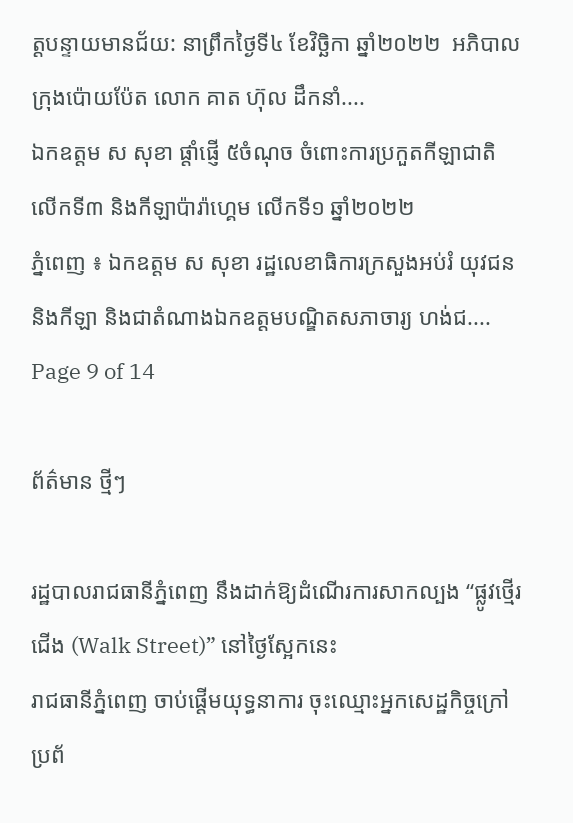ត្តបន្ទាយមានជ័យ: នាព្រឹកថ្ងៃទី៤ ខែវិច្ឆិកា ឆ្នាំ២០២២  អភិបាលក្រុងប៉ោយប៉ែត លោក គាត ហ៊ុល ដឹកនាំ....
ឯកឧត្តម ស សុខា ផ្តាំផ្ញើ ៥ចំណុច ចំពោះការប្រកួតកីឡាជាតិ លើកទី៣ និងកីឡាប៉ារ៉ាហ្គេម លើកទី១ ឆ្នាំ២០២២
ភ្នំពេញ ៖ ឯកឧត្តម ស សុខា រដ្ឋលេខាធិការក្រសួងអប់រំ យុវជន និងកីឡា និងជាតំណាងឯកឧត្តមបណ្ឌិតសភាចារ្យ ហង់ជ....
Page 9 of 14

ព័ត៌មាន ថ្មីៗ

រដ្ឋបាលរាជធានីភ្នំពេញ នឹងដាក់ឱ្យដំណើរការសាកល្បង “ផ្លូវថ្មើរជើង (Walk Street)” នៅថ្ងៃស្អែកនេះ
រាជធានីភ្នំពេញ ចាប់ផ្តើមយុទ្ធនាការ ចុះឈ្មោះអ្នកសេដ្ឋកិច្ចក្រៅប្រព័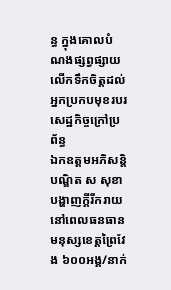ន្ធ ក្នុងគោលបំណងផ្សព្វផ្សាយ លើកទឹកចិត្តដល់អ្នកប្រកបមុខរបរ សេដ្ឋកិច្ចក្រៅប្រព័ន្ធ
ឯកឧត្តមអភិសន្តិបណ្ឌិត ស សុខា បង្ហាញក្ដីរីករាយនៅពេលធនធានមនុស្សខេត្តព្រៃវែង ៦០០អង្គ/នាក់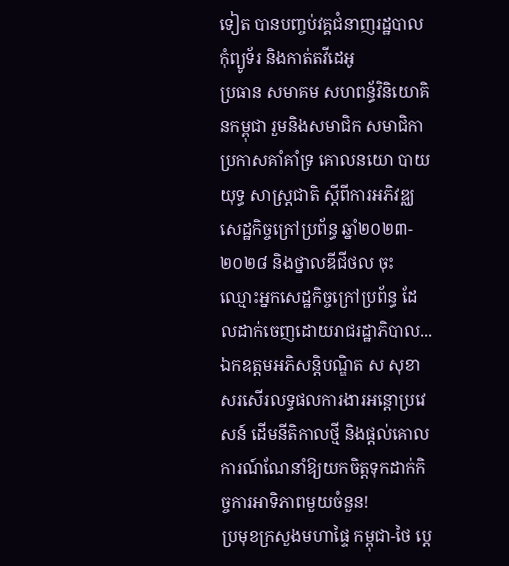ទៀត បានបញ្ចប់វគ្គជំនាញរដ្ឋបាលកុំព្យូទ័រ និងកាត់តវីដេអូ
ប្រធាន សមាគម សហពន្ធ័វិនិយោគិនកម្ពុជា រួមនិងសមាជិក សមាជិកា ប្រកាសគាំគាំទ្រ គោលនយោ បាយ យុទ្ធ សាស្ត្រជាតិ ស្តីពីការអភិវឌ្ឈសេដ្ឋកិច្ចក្រៅប្រព័ន្ធ ឆ្នាំ២០២៣- ២០២៨ និងថ្នាលឌីជីថល ចុះឈ្មោះអ្នកសេដ្ឋកិច្ចក្រៅប្រព័ន្ធ ដែលដាក់ចេញដោយរាជរដ្ឋាភិបាល...
ឯកឧត្តមអភិសន្តិបណ្ឌិត ស សុខា សរសើរលទ្ធផលការងារអន្តោប្រវេសន៍ ដើមនីតិកាលថ្មី និងផ្ដល់គោលការណ៍ណែនាំឱ្យយកចិត្តទុកដាក់កិច្ចការអាទិភាពមួយចំនួន!
ប្រមុខក្រសួងមហាផ្ទៃ កម្ពុជា-ថៃ ប្ដេ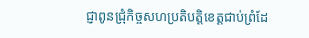ជ្ញាពូនជ្រុំកិច្ចសហប្រតិបត្តិខេត្តជាប់ព្រំដែ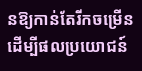នឱ្យកាន់តែរីកចម្រើន ដើម្បីផលប្រយោជន៍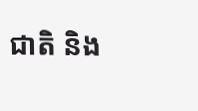ជាតិ និង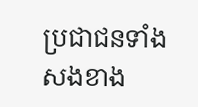ប្រជាជនទាំងសងខាង